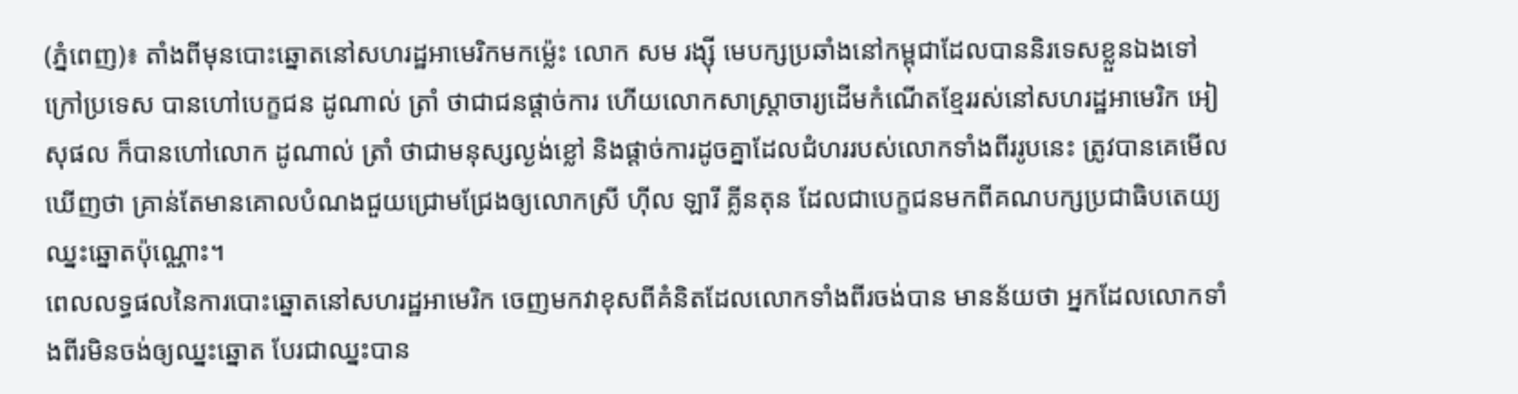(ភ្នំពេញ)៖ តាំងពីមុនបោះឆ្នោតនៅសហរដ្ឋអាមេរិកមកម្ល៉េះ លោក សម រង្ស៊ី មេបក្សប្រឆាំងនៅកម្ពុជាដែលបាននិរទេសខ្លួនឯងទៅក្រៅប្រទេស បានហៅបេក្ខជន ដូណាល់ ត្រាំ ថាជាជនផ្ដាច់ការ ហើយលោកសាស្ត្រាចារ្យដើមកំណើតខ្មែររស់នៅសហរដ្ឋអាមេរិក អៀ សុផល ក៏បានហៅលោក ដូណាល់ ត្រាំ ថាជាមនុស្សល្ងង់ខ្លៅ និងផ្ដាច់ការដូចគ្នាដែលជំហររបស់លោកទាំងពីររូបនេះ ត្រូវបានគេមើលឃើញថា គ្រាន់តែមានគោលបំណងជួយជ្រោមជ្រែងឲ្យលោកស្រី ហ៊ីល ឡារី គ្លីនតុន ដែលជាបេក្ខជនមកពីគណបក្សប្រជាធិបតេយ្យឈ្នះឆ្នោតប៉ុណ្ណោះ។
ពេលលទ្ធផលនៃការបោះឆ្នោតនៅសហរដ្ឋអាមេរិក ចេញមកវាខុសពីគំនិតដែលលោកទាំងពីរចង់បាន មានន័យថា អ្នកដែលលោកទាំងពីរមិនចង់ឲ្យឈ្នះឆ្នោត បែរជាឈ្នះបាន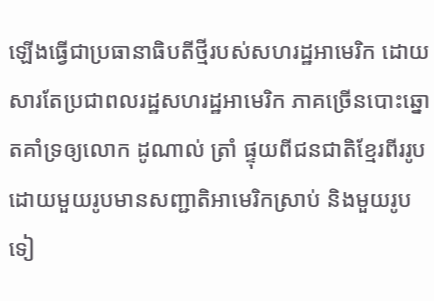ឡើងធ្វើជាប្រធានាធិបតីថ្មីរបស់សហរដ្ឋអាមេរិក ដោយសារតែប្រជាពលរដ្ឋសហរដ្ឋអាមេរិក ភាគច្រើនបោះឆ្នោតគាំទ្រឲ្យលោក ដូណាល់ ត្រាំ ផ្ទុយពីជនជាតិខ្មែរពីររូប ដោយមួយរូបមានសញ្ជាតិអាមេរិកស្រាប់ និងមួយរូបទៀ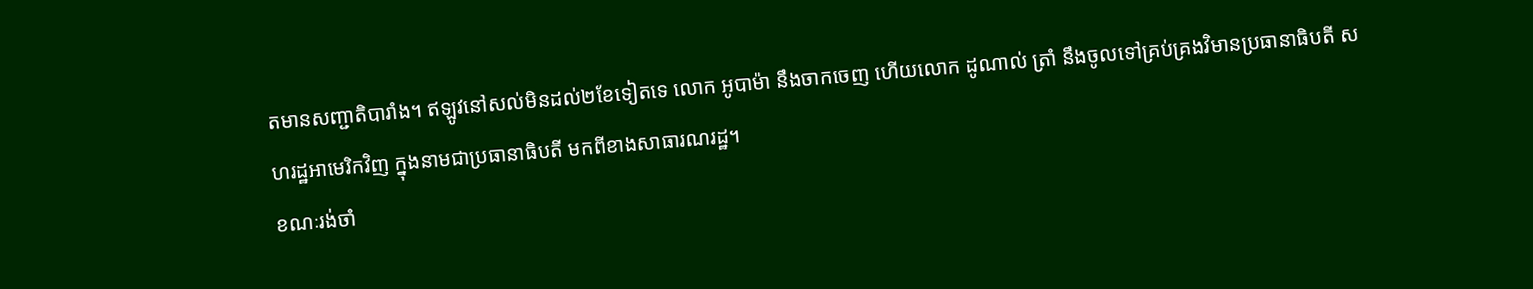តមានសញ្ជាតិបារាំង។ ឥឡូវនៅសល់មិនដល់២ខែទៀតទេ លោក អូបាម៉ា នឹងចាកចេញ ហើយលោក ដូណាល់ ត្រាំ នឹងចូលទៅគ្រប់គ្រងវិមានប្រធានាធិបតី សហរដ្ឋអាមេរិកវិញ ក្នុងនាមជាប្រធានាធិបតី មកពីខាងសាធារណរដ្ឋ។
ខណៈរង់ចាំ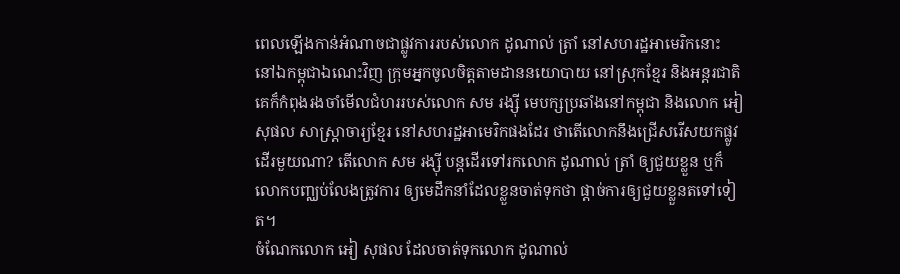ពេលឡើងកាន់អំណាចជាផ្លូវការរបស់លោក ដូណាល់ ត្រាំ នៅសហរដ្ឋអាមេរិកនោះ នៅឯកម្ពុជាឯណេះវិញ ក្រុមអ្នកចូលចិត្តតាមដាននយោបាយ នៅស្រុកខ្មែរ និងអន្តរជាតិ គេក៏កំពុងរងចាំមើលជំហររបស់លោក សម រង្ស៊ី មេបក្សប្រឆាំងនៅកម្ពុជា និងលោក អៀ សុផល សាស្ត្រាចារ្យខ្មែរ នៅសហរដ្ឋអាមេរិកផងដែរ ថាតើលោកនឹងជ្រើសរើសយកផ្លូវដើរមួយណា? តើលោក សម រង្ស៊ី បន្តដើរទៅរកលោក ដូណាល់ ត្រាំ ឲ្យជួយខ្លួន ឬក៏លោកបញ្ឈប់លែងត្រូវការ ឲ្យមេដឹកនាំដែលខ្លួនចាត់ទុកថា ផ្ដាច់ការឲ្យជួយខ្លួនតទៅទៀត។
ចំណែកលោក អៀ សុផល ដែលចាត់ទុកលោក ដូណាល់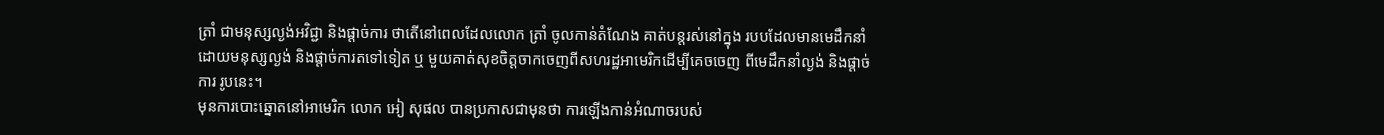ត្រាំ ជាមនុស្សល្ងង់អវិជ្ជា និងផ្ដាច់ការ ថាតើនៅពេលដែលលោក ត្រាំ ចូលកាន់តំណែង គាត់បន្តរស់នៅក្នុង របបដែលមានមេដឹកនាំដោយមនុស្សល្ងង់ និងផ្ដាច់ការតទៅទៀត ឬ មួយគាត់សុខចិត្តចាកចេញពីសហរដ្ឋអាមេរិកដើម្បីគេចចេញ ពីមេដឹកនាំល្ងង់ និងផ្ដាច់ការ រូបនេះ។
មុនការបោះឆ្នោតនៅអាមេរិក លោក អៀ សុផល បានប្រកាសជាមុនថា ការឡើងកាន់អំណាចរបស់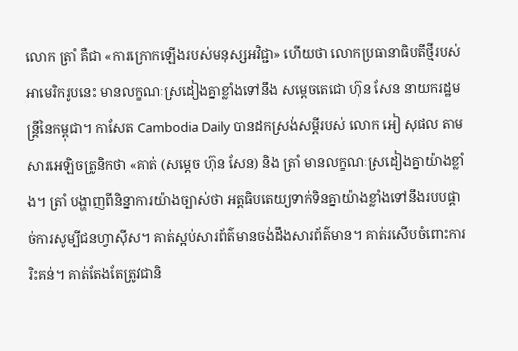លោក ត្រាំ គឺជា «ការក្រោកឡើងរបស់មនុស្សអវិជ្ជា» ហើយថា លោកប្រធានាធិបតីថ្មីរបស់អាមេរិករូបនេះ មានលក្ខណៈស្រដៀងគ្នាខ្លាំងទៅនឹង សម្តេចតេជោ ហ៊ុន សែន នាយករដ្ឋមន្រ្តីនៃកម្ពុជា។ កាសែត Cambodia Daily បានដកស្រង់សម្តីរបស់ លោក អៀ សុផល តាមសារអេឡិចត្រូនិកថា «គាត់ (សម្តេច ហ៊ុន សែន) និង ត្រាំ មានលក្ខណៈស្រដៀងគ្នាយ៉ាងខ្លាំង។ ត្រាំ បង្ហាញពីនិន្នាការយ៉ាងច្បាស់ថា អត្តធិបតេយ្យទាក់ទិនគ្នាយ៉ាងខ្លាំងទៅនឹងរបបផ្ដាច់ការសូម្បីជនហ្វាស៊ីស។ គាត់ស្អប់សារព័ត៌មានចង់ដឹងសារព័ត៌មាន។ គាត់រសើបចំពោះការរិះគន់។ គាត់តែងតែត្រូវជានិ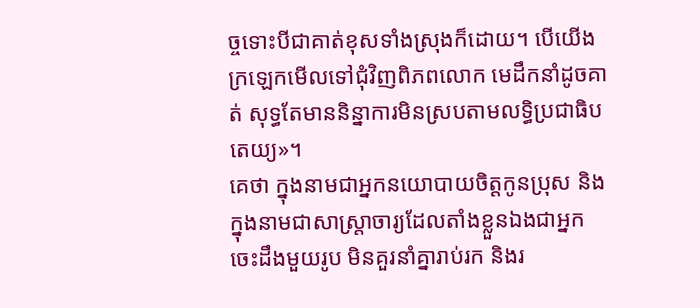ច្ចទោះបីជាគាត់ខុសទាំងស្រុងក៏ដោយ។ បើយើងក្រឡេកមើលទៅជុំវិញពិភពលោក មេដឹកនាំដូចគាត់ សុទ្ធតែមាននិន្នាការមិនស្របតាមលទ្ធិប្រជាធិបតេយ្យ»។
គេថា ក្នុងនាមជាអ្នកនយោបាយចិត្តកូនប្រុស និងក្នុងនាមជាសាស្ត្រាចារ្យដែលតាំងខ្លួនឯងជាអ្នកចេះដឹងមួយរូប មិនគួរនាំគ្នារាប់រក និងរ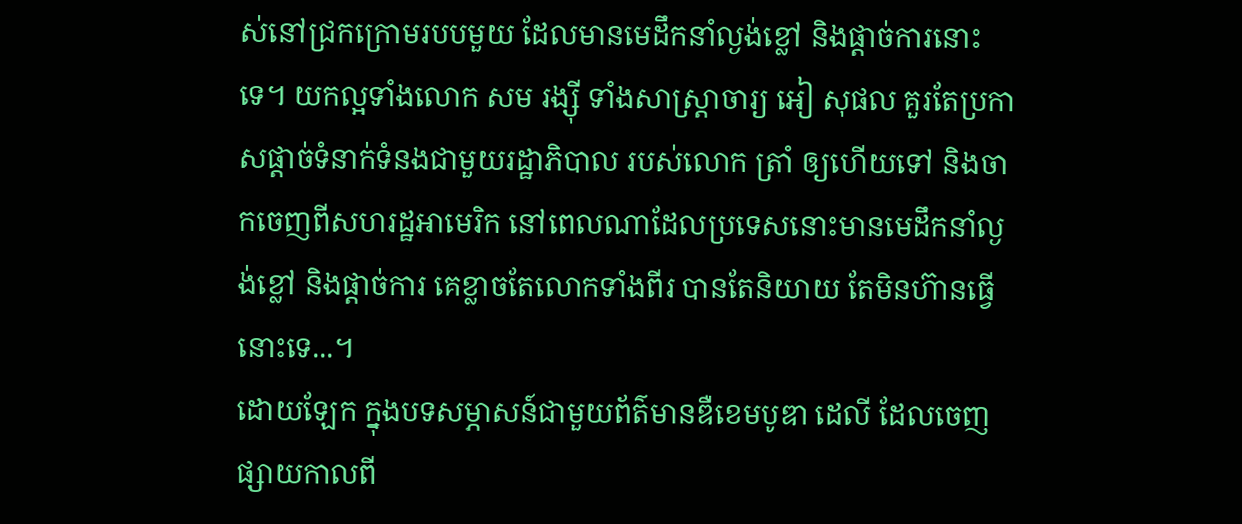ស់នៅជ្រកក្រោមរបបមួយ ដែលមានមេដឹកនាំល្ងង់ខ្លៅ និងផ្ដាច់ការនោះទេ។ យកល្អទាំងលោក សម រង្ស៊ី ទាំងសាស្ត្រាចារ្យ អៀ សុផល គួរតែប្រកាសផ្ដាច់ទំនាក់ទំនងជាមួយរដ្ឋាភិបាល របស់លោក ត្រាំ ឲ្យហើយទៅ និងចាកចេញពីសហរដ្ឋអាមេរិក នៅពេលណាដែលប្រទេសនោះមានមេដឹកនាំល្ងង់ខ្លៅ និងផ្ដាច់ការ គេខ្លាចតែលោកទាំងពីរ បានតែនិយាយ តែមិនហ៊ានធ្វើនោះទេ...។
ដោយឡែក ក្នុងបទសម្ភាសន៍ជាមួយព័ត៌មានឌឺខេមបូឌា ដេលី ដែលចេញផ្សាយកាលពី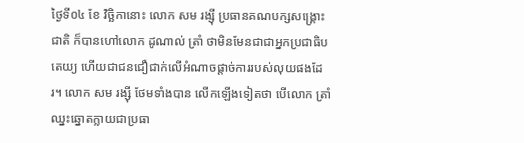ថ្ងៃទី០៤ ខែ វិច្ឆិកានោះ លោក សម រង្ស៊ី ប្រធានគណបក្សសង្រ្គោះជាតិ ក៏បានហៅលោក ដូណាល់ ត្រាំ ថាមិនមែនជាជាអ្នកប្រជាធិបតេយ្យ ហើយជាជនជឿជាក់លើអំណាចផ្តាច់ការរបស់លុយផងដែរ។ លោក សម រង្ស៊ី ថែមទាំងបាន លើកឡើងទៀតថា បើលោក ត្រាំ ឈ្នះឆ្នោតក្លាយជាប្រធា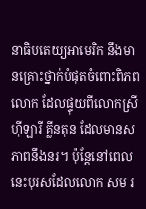នាធិបតេយ្យអាមេរិក នឹងមានគ្រោះថ្នាក់បំផុតចំពោះពិភពលោក ដែលផ្ទុយពីលោកស្រី ហ៊ីឡារី គ្លីនតុន ដែលមានសភាពនឹងនរ។ ប៉ុន្តែនៅពេលនេះបុរសដែលលោក សម រ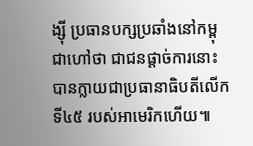ង្ស៊ី ប្រធានបក្សប្រឆាំងនៅកម្ពុជាហៅថា ជាជនផ្តាច់ការនោះ បានក្លាយជាប្រធានាធិបតីលើកទី៤៥ របស់អាមេរិកហើយ៕